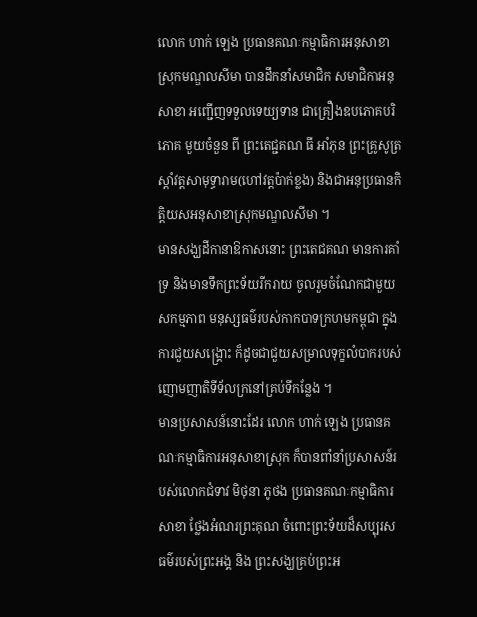លោក ហាក់ ឡេង ប្រធានគណៈកម្មាធិការអនុសាខា ស្រុកមណ្ឌលសីមា បានដឹកនាំសមាជិក សមាជិកាអនុសាខា អញ្ជើញទទួលទេយ្យទាន ជាគ្រឿងឧបភោគបរិភោគ មួយចំនួន ពី ព្រះតេជ្ជគណ ធី អាំភុន ព្រះគ្រូសូត្រស្តាំវត្តសាមុទ្ធារាម(ហៅវត្តប៉ាក់ខ្លង) និងជាអនុប្រធានកិត្តិយសអនុសាខាស្រុកមណ្ឌលសីមា ។
មានសង្ឃដីកានាឱកាសនោះ ព្រះតេជគណ មានការគាំទ្រ និងមានទឹកព្រះទ័យរីករាយ ចូលរួមចំណែកជាមួយ សកម្មភាព មនុស្សធម៌របស់កាកបាទក្រហមកម្ពុជា ក្នុងការជួយសង្គ្រោះ ក៏ដូចជាជួយសម្រាលទុក្ខលំបាករបស់ញោមញាតិទីទ័លក្រនៅគ្រប់ទីកន្លែង ។
មានប្រសាសន៍នោះដែរ លោក ហាក់ ឡេង ប្រធានគណៈកម្មាធិការអនុសាខាស្រុក ក៏បានពាំនាំប្រសាសន៍របស់លោកជំទាវ មិថុនា ភូថង ប្រធានគណៈកម្មាធិការសាខា ថ្លែងអំណរព្រះគុណ ចំពោះព្រះទ័យដ៏សប្បុរសធម៌របស់ព្រះអង្គ និង ព្រះសង្ឃគ្រប់ព្រះអ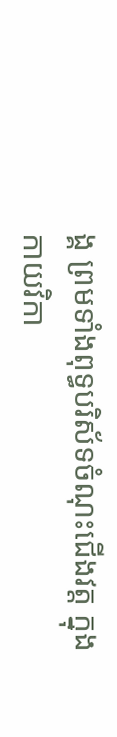ង្គ ព្រមទាំងពុទ្ធបរិស័ទចំណុះជើងវត្ត ក្នុងកាយវិកា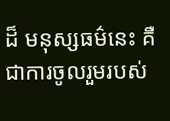ដ៏ មនុស្សធម៌នេះ គឺជាការចូលរួមរបស់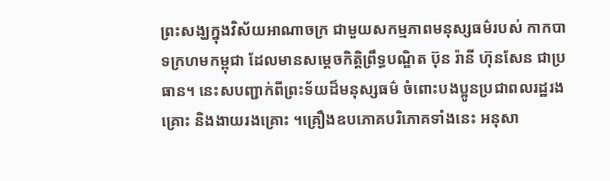ព្រះសង្ឃក្នុងវិស័យអាណាចក្រ ជាមួយសកម្មភាពមនុស្សធម៌របស់ កាកបាទក្រហមកម្ពុជា ដែលមានសម្តេចកិត្តិព្រឹទ្ធបណ្ឌិត ប៊ុន រ៉ានី ហ៊ុនសែន ជាប្រធាន។ នេះសបញ្ជាក់ពីព្រះទ័យដ៏មនុស្សធម៌ ចំពោះបងប្អូនប្រជាពលរដ្ឋរងគ្រោះ និងងាយរងគ្រោះ ។គ្រឿងឧបភោគបរិភោគទាំងនេះ អនុសា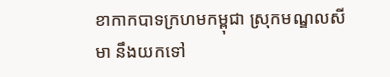ខាកាកបាទក្រហមកម្ពុជា ស្រុកមណ្ឌលសីមា នឹងយកទៅ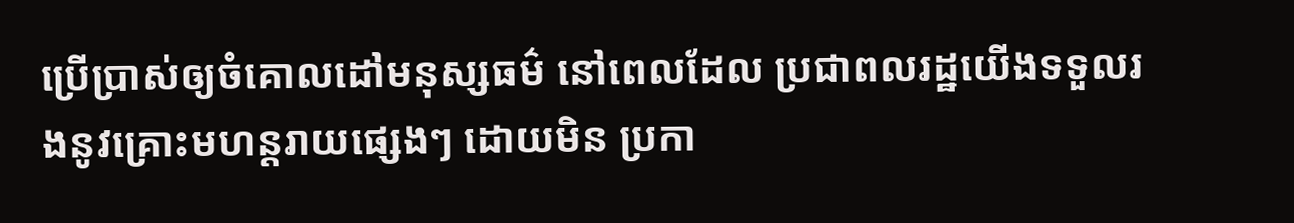ប្រើប្រាស់ឲ្យចំគោលដៅមនុស្សធម៌ នៅពេលដែល ប្រជាពលរដ្ឋយើងទទួលរងនូវគ្រោះមហន្តរាយផ្សេងៗ ដោយមិន ប្រកា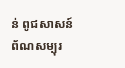ន់ ពូជសាសន៍ ព័ណសម្បុរ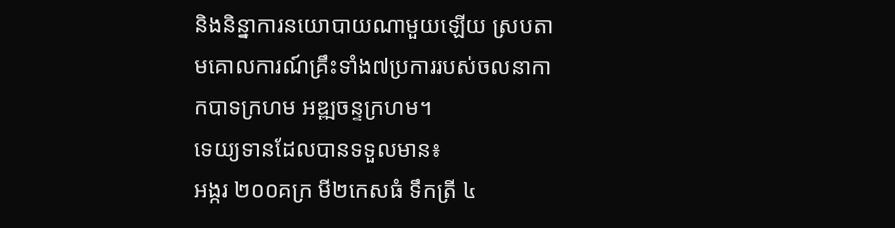និងនិន្នាការនយោបាយណាមួយឡើយ ស្របតាមគោលការណ៍គ្រឹះទាំង៧ប្រការរបស់ចលនាកាកបាទក្រហម អឌ្ឍចន្ទក្រហម។
ទេយ្យទានដែលបានទទួលមាន៖
អង្ករ ២០០គក្រ មី២កេសធំ ទឹកត្រី ៤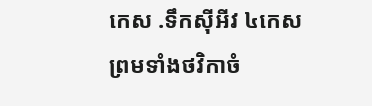កេស .ទឹកស៊ីអីវ ៤កេស ព្រមទាំងថវិកាចំ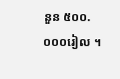នួន ៥០០.០០០រៀល ។